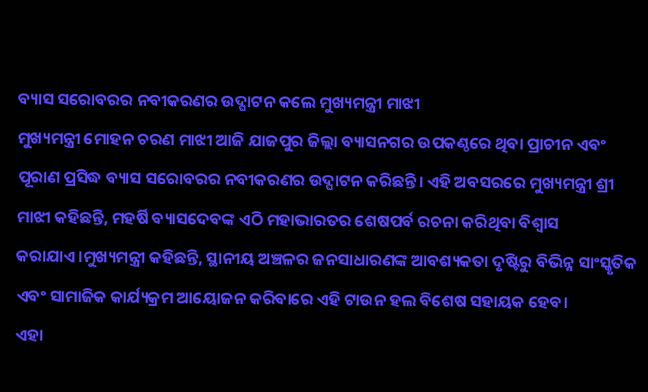ବ୍ୟାସ ସରୋବରର ନବୀକରଣର ଉଦ୍ଘାଟନ କଲେ ମୁଖ୍ୟମନ୍ତ୍ରୀ ମାଝୀ
ମୁଖ୍ୟମନ୍ତ୍ରୀ ମୋହନ ଚରଣ ମାଝୀ ଆଜି ଯାଜପୁର ଜିଲ୍ଲା ବ୍ୟାସନଗର ଉପକଣ୍ଠରେ ଥିବା ପ୍ରାଚୀନ ଏବଂ ପୂରାଣ ପ୍ରସିଦ୍ଧ ବ୍ୟାସ ସରୋବରର ନବୀକରଣର ଉଦ୍ଘାଟନ କରିଛନ୍ତି। ଏହି ଅବସରରେ ମୁଖ୍ୟମନ୍ତ୍ରୀ ଶ୍ରୀ ମାଝୀ କହିଛନ୍ତି, ମହର୍ଷି ବ୍ୟାସଦେବଙ୍କ ଏଠି ମହାଭାରତର ଶେଷପର୍ବ ରଚନା କରିଥିବା ବିଶ୍ୱାସ କରାଯାଏ।ମୁଖ୍ୟମନ୍ତ୍ରୀ କହିଛନ୍ତି, ସ୍ଥାନୀୟ ଅଞ୍ଚଳର ଜନସାଧାରଣଙ୍କ ଆବଶ୍ୟକତା ଦୃଷ୍ଟିରୁ ବିଭିନ୍ନ ସାଂସ୍କୃତିକ ଏବଂ ସାମାଜିକ କାର୍ଯ୍ୟକ୍ରମ ଆୟୋଜନ କରିବାରେ ଏହି ଟାଉନ ହଲ ବିଶେଷ ସହାୟକ ହେବ।
ଏହା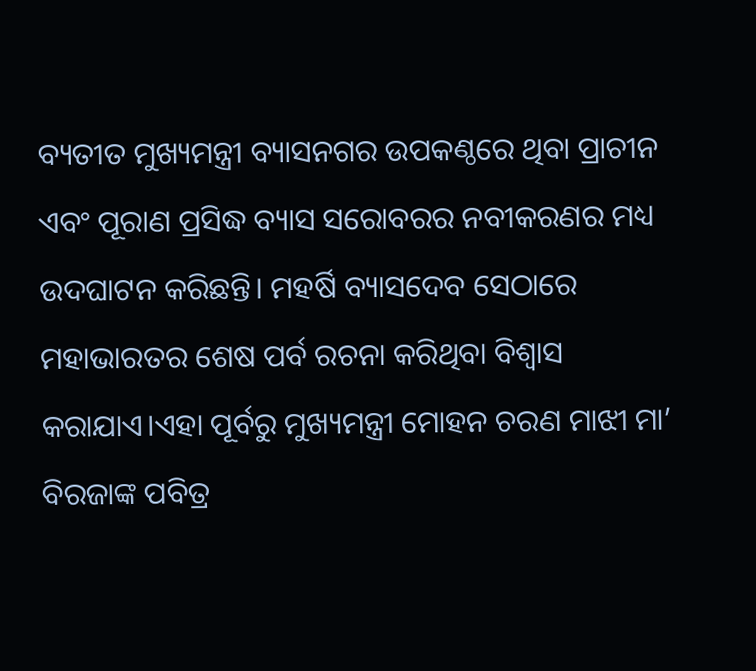ବ୍ୟତୀତ ମୁଖ୍ୟମନ୍ତ୍ରୀ ବ୍ୟାସନଗର ଉପକଣ୍ଠରେ ଥିବା ପ୍ରାଚୀନ ଏବଂ ପୂରାଣ ପ୍ରସିଦ୍ଧ ବ୍ୟାସ ସରୋବରର ନବୀକରଣର ମଧ୍ୟ ଉଦଘାଟନ କରିଛନ୍ତି। ମହର୍ଷି ବ୍ୟାସଦେବ ସେଠାରେ ମହାଭାରତର ଶେଷ ପର୍ବ ରଚନା କରିଥିବା ବିଶ୍ୱାସ କରାଯାଏ।ଏହା ପୂର୍ବରୁ ମୁଖ୍ୟମନ୍ତ୍ରୀ ମୋହନ ଚରଣ ମାଝୀ ମା’ ବିରଜାଙ୍କ ପବିତ୍ର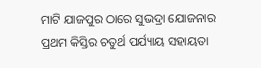ମାଟି ଯାଜପୁର ଠାରେ ସୁଭଦ୍ରା ଯୋଜନାର ପ୍ରଥମ କିସ୍ତିର ଚତୁର୍ଥ ପର୍ଯ୍ୟାୟ ସହାୟତା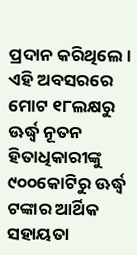ପ୍ରଦାନ କରିଥିଲେ। ଏହି ଅବସରରେ ମୋଟ ୧୮ଲକ୍ଷରୁ ଊର୍ଦ୍ଧ୍ଵ ନୂତନ ହିତାଧିକାରୀଙ୍କୁ ୯୦୦କୋଟିରୁ ଊର୍ଦ୍ଧ୍ଵ ଟଙ୍କାର ଆର୍ଥିକ ସହାୟତା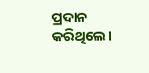ପ୍ରଦାନ କରିଥିଲେ।